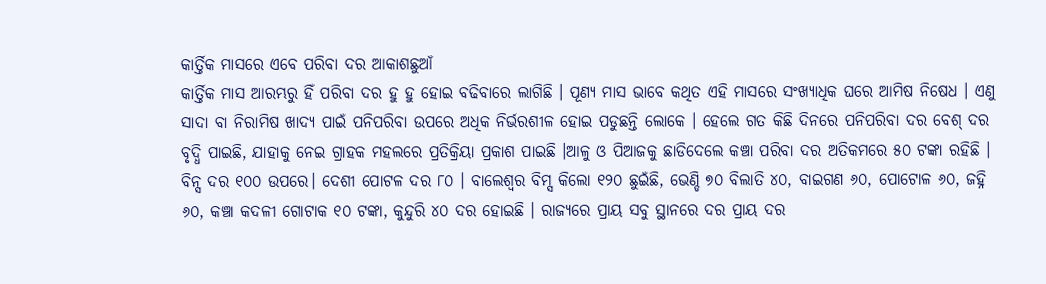କାର୍ତ୍ତିକ ମାସରେ ଏବେ ପରିବା ଦର ଆକାଶଛୁଆଁ
କାର୍ତ୍ତିକ ମାସ ଆରମ୍ଭରୁ ହିଁ ପରିବା ଦର ହୁ ହୁ ହୋଇ ବଢିବାରେ ଲାଗିଛି । ପୂଣ୍ୟ ମାସ ଭାବେ କଥିତ ଏହି ମାସରେ ସଂଖ୍ୟାଧିକ ଘରେ ଆମିଷ ନିଷେଧ । ଏଣୁ ସାଦା ବା ନିରାମିଷ ଖାଦ୍ୟ ପାଇଁ ପନିପରିବା ଉପରେ ଅଧିକ ନିର୍ଭରଶୀଳ ହୋଇ ପଡୁଛନ୍ତି ଲୋକେ । ହେଲେ ଗତ କିଛି ଦିନରେ ପନିପରିବା ଦର ବେଶ୍ ଦର ବୃଦ୍ଧି ପାଇଛି, ଯାହାକୁ ନେଇ ଗ୍ରାହକ ମହଲରେ ପ୍ରତିକ୍ରିୟା ପ୍ରକାଶ ପାଇଛି ।ଆଳୁ ଓ ପିଆଜକୁ ଛାଡିଦେଲେ କଞ୍ଚା ପରିବା ଦର ଅତିକମରେ ୫୦ ଟଙ୍କା ରହିଛି । ବିନ୍ସ ଦର ୧୦୦ ଉପରେ। ଦେଶୀ ପୋଟଳ ଦର ୮୦ । ବାଲେଶ୍ବର ବିମ୍ସ କିଲୋ ୧୨୦ ଛୁଇଁଛି, ଭେଣ୍ଡି ୭୦ ବିଲାତି ୪୦, ବାଇଗଣ ୬୦, ପୋଟୋଳ ୬୦, ଜହ୍ନି ୬୦, କଞ୍ଚା କଦଳୀ ଗୋଟାକ ୧୦ ଟଙ୍କା, କୁନ୍ଦୁରି ୪୦ ଦର ହୋଇଛି । ରାଜ୍ୟରେ ପ୍ରାୟ ସବୁ ସ୍ଥାନରେ ଦର ପ୍ରାୟ ଦର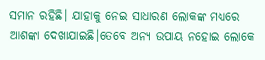ସମାନ ରହିଛି। ଯାହାକୁ ନେଇ ସାଧାରଣ ଲୋକଙ୍କ ମଧ୍ୟରେ ଆଶଙ୍କା ଦେଖାଯାଇଛି।ତେବେ ଅନ୍ୟ ଉପାୟ ନହୋଇ ଲୋକେ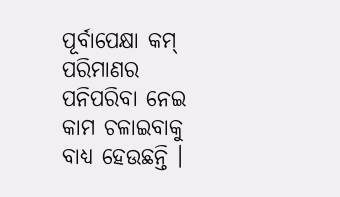ପୂର୍ବାପେକ୍ଷା କମ୍ ପରିମାଣର ପନିପରିବା ନେଇ କାମ ଚଳାଇବାକୁ ବାଧ୍ୟ ହେଉଛନ୍ତି ।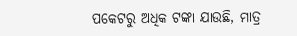ପକେଟରୁ ଅଧିକ ଟଙ୍କା ଯାଉଛି, ମାତ୍ର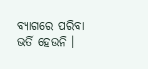ବ୍ୟାଗରେ ପରିବା ଭର୍ତି ହେଉନି ।